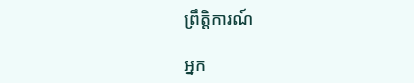ព្រឹត្តិការណ៍

អ្នក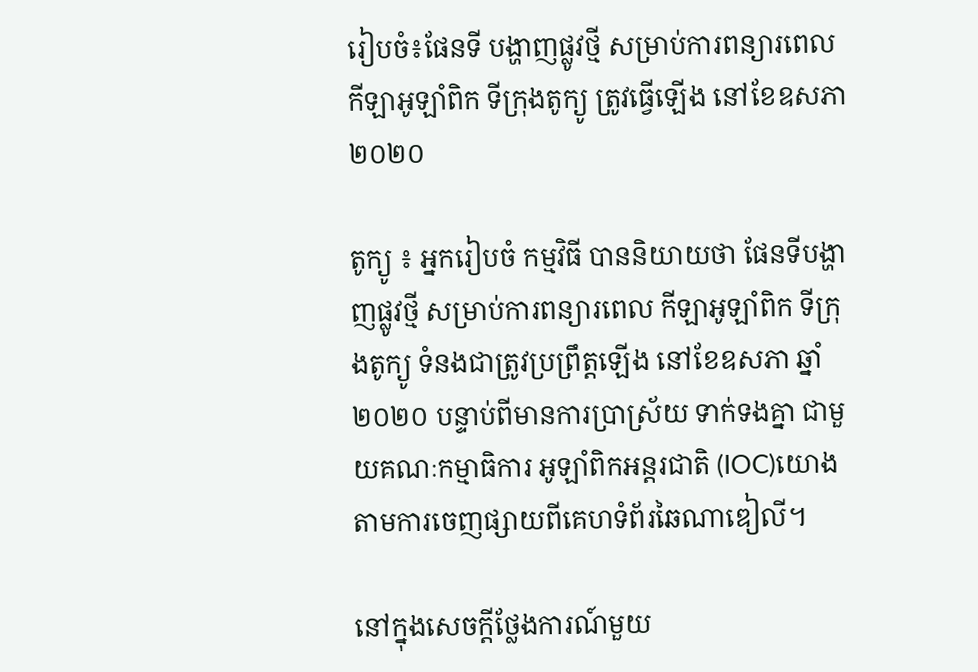រៀបចំ៖ផែនទី បង្ហាញផ្លូវថ្មី សម្រាប់ការពន្យារពេល កីឡាអូឡាំពិក ទីក្រុងតូក្យូ ត្រូវធ្វើឡើង នៅខែឧសភា ២០២០

តូក្យូ ៖ អ្នករៀបចំ កម្មវិធី បាននិយាយថា ផែនទីបង្ហាញផ្លូវថ្មី សម្រាប់ការពន្យារពេល កីឡាអូឡាំពិក ទីក្រុងតូក្យូ ទំនងជាត្រូវប្រព្រឹត្តឡើង នៅខែឧសភា ឆ្នាំ២០២០ បន្ទាប់ពីមានការប្រាស្រ័យ ទាក់ទងគ្នា ជាមួយគណៈកម្មាធិការ អូឡាំពិកអន្តរជាតិ (IOC)យោងតាមការចេញផ្សាយពីគេហទំព័រឆៃណាឌៀលី។

នៅក្នុងសេចក្តីថ្លែងការណ៍មួយ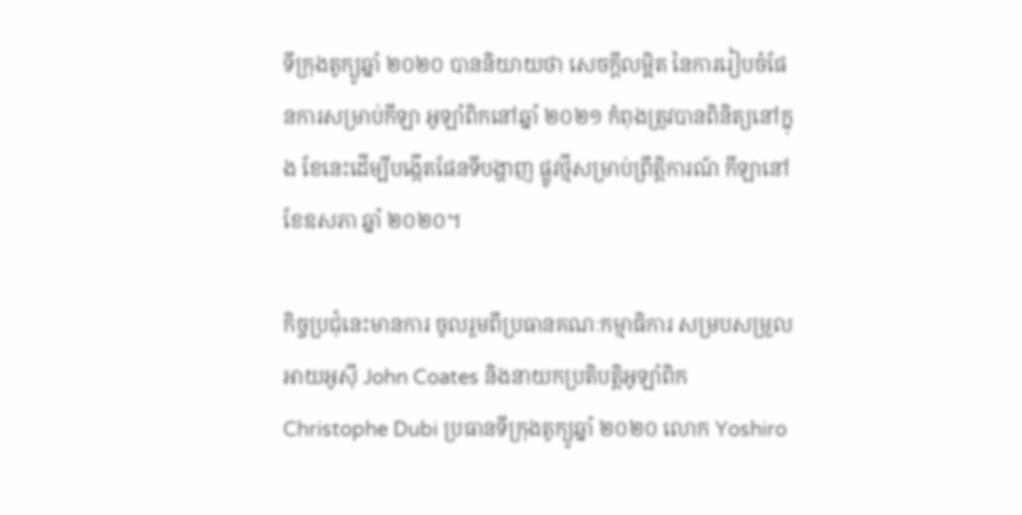ទីក្រុងតូក្យូឆ្នាំ ២០២០ បាននិយាយថា សេចក្តីលម្អិត នៃការរៀបចំផែនការសម្រាប់កីឡា អូឡាំពិកនៅឆ្នាំ ២០២១ កំពុងត្រូវបានពិនិត្យនៅក្នុង ខែនេះដើម្បីបង្កើតផែនទីបង្ហាញ ផ្លូវថ្មីសម្រាប់ព្រឹត្តិការណ៍ កីឡានៅខែឧសភា ឆ្នាំ ២០២០។

កិច្ចប្រជុំនេះមានការ ចូលរួមពីប្រធានគណៈកម្មាធិការ សម្របសម្រួលអាយអូស៊ី John Coates និងនាយកប្រតិបត្តិអូឡាំពិក Christophe Dubi ប្រធានទីក្រុងតូក្យូឆ្នាំ ២០២០ លោក Yoshiro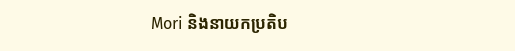Mori និងនាយកប្រតិប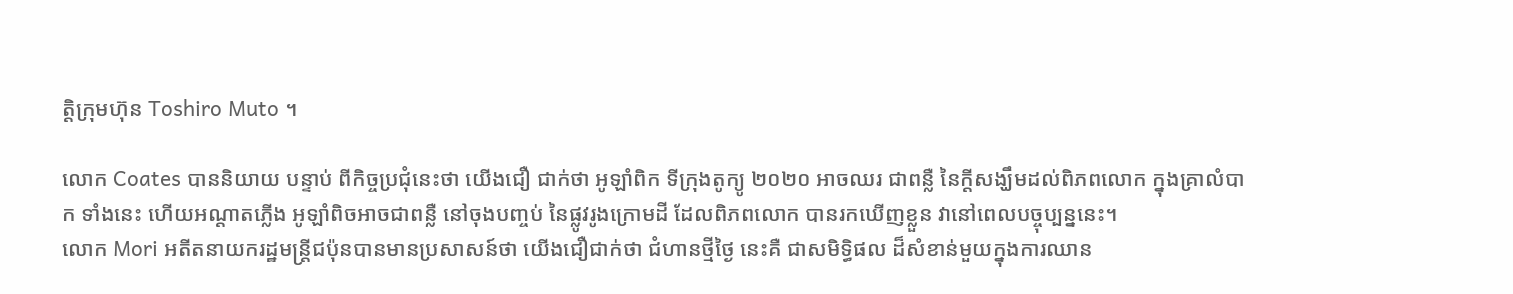ត្តិក្រុមហ៊ុន Toshiro Muto ។

លោក Coates បាននិយាយ បន្ទាប់ ពីកិច្ចប្រជុំនេះថា យើងជឿ ជាក់ថា អូឡាំពិក ទីក្រុងតូក្យូ ២០២០ អាចឈរ ជាពន្លឺ នៃក្តីសង្ឃឹមដល់ពិភពលោក ក្នុងគ្រាលំបាក ទាំងនេះ ហើយអណ្តាតភ្លើង អូឡាំពិចអាចជាពន្លឺ នៅចុងបញ្ចប់ នៃផ្លូវរូងក្រោមដី ដែលពិភពលោក បានរកឃើញខ្លួន វានៅពេលបច្ចុប្បន្ននេះ។
លោក Mori អតីតនាយករដ្ឋមន្រ្តីជប៉ុនបានមានប្រសាសន៍ថា យើងជឿជាក់ថា ជំហានថ្មីថ្ងៃ នេះគឺ ជាសមិទ្ធិផល ដ៏សំខាន់មួយក្នុងការឈាន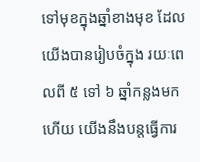ទៅមុខក្នុងឆ្នាំខាងមុខ ដែលយើងបានរៀបចំក្នុង រយៈពេលពី ៥ ទៅ ៦ ឆ្នាំកន្លងមកហើយ យើងនឹងបន្តធ្វើការ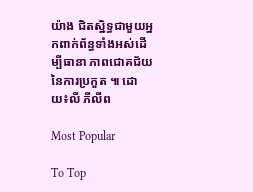យ៉ាង ជិតស្និទ្ធជាមួយអ្នកពាក់ព័ន្ធទាំងអស់ដើម្បីធានា ភាពជោគជ័យនៃការប្រកួត ៕ ដោយ៖លី ភីលីព

Most Popular

To Top